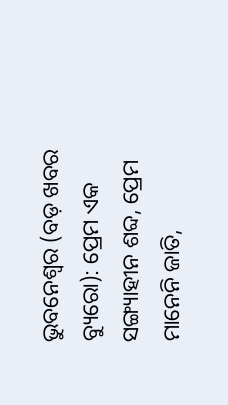ଭୁବନେଶ୍ୱର (ବଡ଼ ଖବର ବ୍ୟୁରୋ): ପ୍ରେମ ଏକ ସଙ୍ଗ୍ୟାହୀନ ଶବ୍ଦ, ପ୍ରେମ ମାନେନି ଜାତି,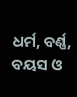ଧର୍ମ, ବର୍ଣ୍ଣ, ବୟସ ଓ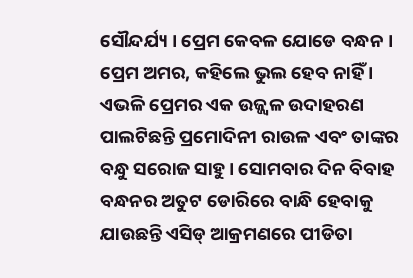ସୌନ୍ଦର୍ଯ୍ୟ । ପ୍ରେମ କେବଳ ଯୋଡେ ବନ୍ଧନ । ପ୍ରେମ ଅମର, କହିଲେ ଭୁଲ ହେବ ନାହିଁ । ଏଭଳି ପ୍ରେମର ଏକ ଉଜ୍ଜ୍ୱଳ ଉଦାହରଣ ପାଲଟିଛନ୍ତି ପ୍ରମୋଦିନୀ ରାଉଳ ଏବଂ ତାଙ୍କର ବନ୍ଧୁ ସରୋଜ ସାହୁ । ସୋମବାର ଦିନ ବିବାହ ବନ୍ଧନର ଅତୁଟ ଡୋରିରେ ବାନ୍ଧି ହେବାକୁ ଯାଉଛନ୍ତି ଏସିଡ୍ ଆକ୍ରମଣରେ ପୀଡିତା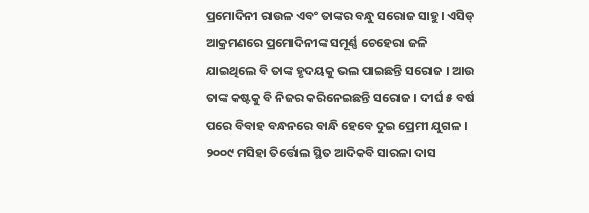ପ୍ରମୋଦିନୀ ରାଉଳ ଏବଂ ତାଙ୍କର ବନ୍ଧୁ ସରୋଜ ସାହୁ । ଏସିଡ୍ ଆକ୍ରମଣରେ ପ୍ରମୋଦିନୀଙ୍କ ସମୂର୍ଣ୍ଣ ଚେହେରା ଜଳି ଯାଇଥିଲେ ବି ତାଙ୍କ ହୃଦୟକୁ ଭଲ ପାଇଛନ୍ତି ସରୋଜ । ଆଉ ତାଙ୍କ କଷ୍ଟକୁ ବି ନିଜର କରିନେଇଛନ୍ତି ସରୋଜ । ଦୀର୍ଘ ୫ ବର୍ଷ ପରେ ବିବାହ ବନ୍ଧନରେ ବାନ୍ଧି ହେବେ ଦୁଇ ପ୍ରେମୀ ଯୁଗଳ ।
୨୦୦୯ ମସିହା ତିର୍ତ୍ତୋଲ ସ୍ଥିତ ଆଦିକବି ସାରଳା ଦାସ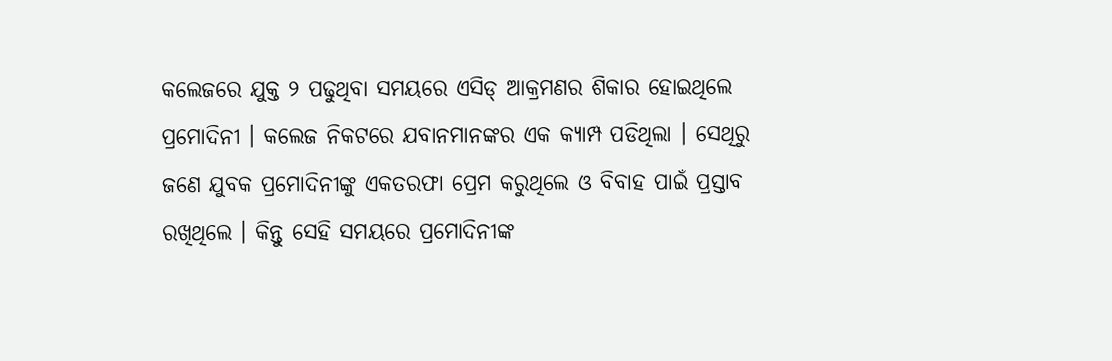କଲେଜରେ ଯୁକ୍ତ ୨ ପଢୁଥିବା ସମୟରେ ଏସିଡ୍ ଆକ୍ରମଣର ଶିକାର ହୋଇଥିଲେ ପ୍ରମୋଦିନୀ । କଲେଜ ନିକଟରେ ଯବାନମାନଙ୍କର ଏକ କ୍ୟାମ୍ପ ପଡିଥିଲା । ସେଥିରୁ ଜଣେ ଯୁବକ ପ୍ରମୋଦିନୀଙ୍କୁ ଏକତରଫା ପ୍ରେମ କରୁଥିଲେ ଓ ବିବାହ ପାଇଁ ପ୍ରସ୍ତାବ ରଖିଥିଲେ । କିନ୍ତୁ ସେହି ସମୟରେ ପ୍ରମୋଦିନୀଙ୍କ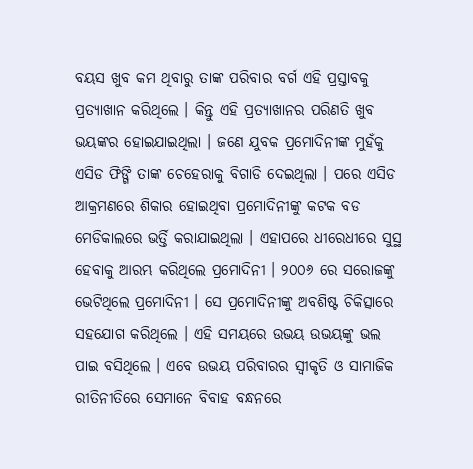ବୟସ ଖୁବ କମ ଥିବାରୁ ତାଙ୍କ ପରିବାର ବର୍ଗ ଏହି ପ୍ରସ୍ତାବକୁ ପ୍ରତ୍ୟାଖାନ କରିଥିଲେ । କିନ୍ତୁ ଏହି ପ୍ରତ୍ୟାଖାନର ପରିଣତି ଖୁବ ଭୟଙ୍କର ହୋଇଯାଇଥିଲା । ଜଣେ ଯୁବକ ପ୍ରମୋଦିନୀଙ୍କ ମୁହଁକୁ ଏସିଡ ଫିଙ୍ଗି ତାଙ୍କ ଚେହେରାକୁ ବିଗାଡି ଦେଇଥିଲା । ପରେ ଏସିଡ ଆକ୍ରମଣରେ ଶିକାର ହୋଇଥିବା ପ୍ରମୋଦିନୀଙ୍କୁ କଟକ ବଡ ମେଡିକାଲରେ ଭର୍ତ୍ତି କରାଯାଇଥିଲା । ଏହାପରେ ଧୀରେଧୀରେ ସୁସ୍ଥ ହେବାକୁ ଆରମ୍ଭ କରିଥିଲେ ପ୍ରମୋଦିନୀ । ୨୦୦୬ ରେ ସରୋଜଙ୍କୁ ଭେଟିଥିଲେ ପ୍ରମୋଦିନୀ । ସେ ପ୍ରମୋଦିନୀଙ୍କୁ ଅବଶିଷ୍ଟ ଚିକିତ୍ସାରେ ସହଯୋଗ କରିଥିଲେ । ଏହି ସମୟରେ ଉଭୟ ଉଭୟଙ୍କୁ ଭଲ ପାଇ ବସିଥିଲେ । ଏବେ ଉଭୟ ପରିବାରର ସ୍ୱୀକୃତି ଓ ସାମାଜିକ ରୀତିନୀତିରେ ସେମାନେ ବିବାହ ବନ୍ଧନରେ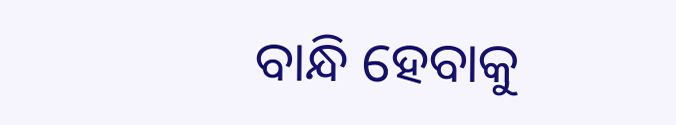ବାନ୍ଧି ହେବାକୁ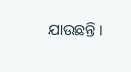ଯାଉଛନ୍ତି ।